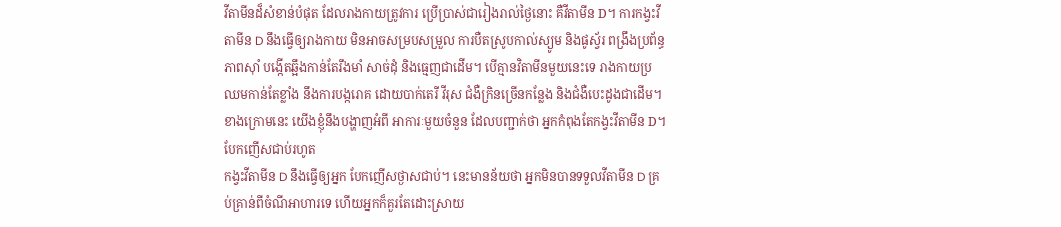វីតាមីនដ៏សំខាន់បំផុត ដែលរាងកាយត្រូវការ ប្រើប្រាស់ជារៀងរាល់ថ្ងៃនោះ គឺវីតាមីន D។ ការកង្វះវីតាមីន D នឹងធ្វើឲ្យរាងកាយ មិនអាចសម្របសម្រួល ការបឺតស្រូបកាល់ស្យូម និងផូស្វ័រ ពង្រឹងប្រព័ន្ធភាពស៊ាំ បង្កើតឆ្អឹងកាន់តែរឹងមាំ សាច់ដុំ និងធ្មេញជាដើម។ បើគ្មានវិតាមីនមួយនេះទេ រាងកាយប្រឈមកាន់តែខ្លាំង នឹងការបង្ករោគ ដោយបាក់តេរី វីរុស ជំងឺក្រិនច្រើនកន្លែង និងជំងឺបេះដូងជាដើម។ ខាងក្រោមនេះ យើងខ្ញុំនឹងបង្ហាញអំពី អាការៈមួយចំនួន ដែលបញ្ជាក់ថា អ្នកកំពុងតែកង្វះវីតាមីន D។
បែកញើសជាប់រហូត
កង្វះវីតាមីន D នឹងធ្វើឲ្យអ្នក បែកញើសថ្ងាសជាប់។ នេះមានន័យថា អ្នកមិនបានទទួលវីតាមីន D គ្រប់គ្រាន់ពីចំណីអាហារទេ ហើយអ្នកក៏គួរតែដោះស្រាយ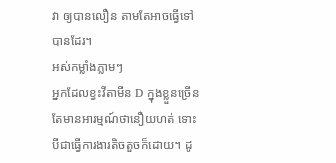វា ឲ្យបានលឿន តាមតែអាចធ្វើទៅបានដែរ។
អស់កម្លាំងភ្លាមៗ
អ្នកដែលខ្វះវីតាមីន D ក្នុងខ្លួនច្រើនតែមានអារម្មណ៍ថានឿយហត់ ទោះបីជាធ្វើការងារតិចតួចក៏ដោយ។ ដូ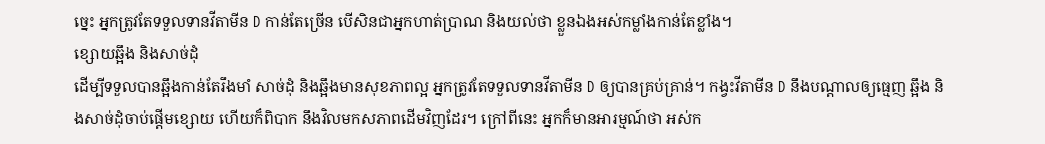ច្នេះ អ្នកត្រូវតែទទួលទានវីតាមីន D កាន់តែច្រើន បើសិនជាអ្នកហាត់ប្រាណ និងយល់ថា ខ្លួនឯងអស់កម្លាំងកាន់តែខ្លាំង។
ខ្សោយឆ្អឹង និងសាច់ដុំ
ដើម្បីទទួលបានឆ្អឹងកាន់តែរឹងមាំ សាច់ដុំ និងឆ្អឹងមានសុខភាពល្អ អ្នកត្រូវតែទទួលទានវីតាមីន D ឲ្យបានគ្រប់គ្រាន់។ កង្វះវីតាមីន D នឹងបណ្តាលឲ្យធ្មេញ ឆ្អឹង និងសាច់ដុំចាប់ផ្តើមខ្សោយ ហើយក៏ពិបាក នឹងវិលមកសភាពដើមវិញដែរ។ ក្រៅពីនេះ អ្នកក៏មានអារម្មណ៍ថា អស់ក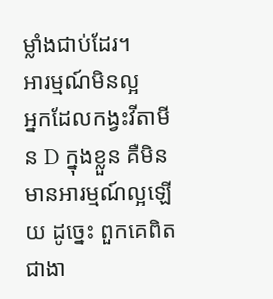ម្លាំងជាប់ដែរ។
អារម្មណ៍មិនល្អ
អ្នកដែលកង្វះវីតាមីន D ក្នុងខ្លួន គឺមិនមានអារម្មណ៍ល្អឡើយ ដូច្នេះ ពួកគេពិតជាងា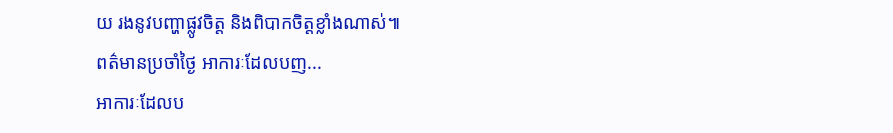យ រងនូវបញ្ហាផ្លូវចិត្ត និងពិបាកចិត្តខ្លាំងណាស់៕
ពត៌មានប្រចាំថ្ងៃ អាការៈដែលបញ...
អាការៈដែលប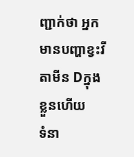ញ្ជាក់ថា អ្នកមានបញ្ហាខ្វះវីតាមីន Dក្នុងខ្លួនហើយ
ទំនា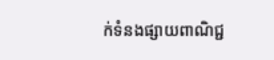ក់ទំនងផ្សាយពាណិជ្ជ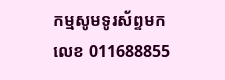កម្មសូមទូរស័ព្ទមកលេខ 011688855